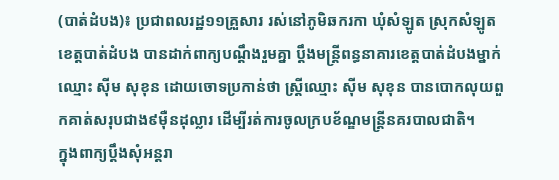(បាត់ដំបង)៖ ប្រជាពលរដ្ឋ១១គ្រួសារ រស់នៅភូមិឆករកា ឃុំសំឡូត ស្រុកសំឡូត ខេត្តបាត់ដំបង បានដាក់ពាក្យបណ្ដឹងរួមគ្នា ប្ដឹងមន្ដ្រីពន្ធនាគារខេត្តបាត់ដំបងម្នាក់ឈ្មោះ ស៊ីម សុខុន ដោយចោទប្រកាន់ថា ស្ដ្រីឈ្មោះ ស៊ីម សុខុន បានបោកលុយពួកគាត់សរុបជាង៩ម៉ឺនដុល្លារ ដើម្បីរត់ការចូលក្របខ័ណ្ឌមន្ដ្រីនគរបាលជាតិ។
ក្នុងពាក្យប្ដឹងសុំអន្ដរា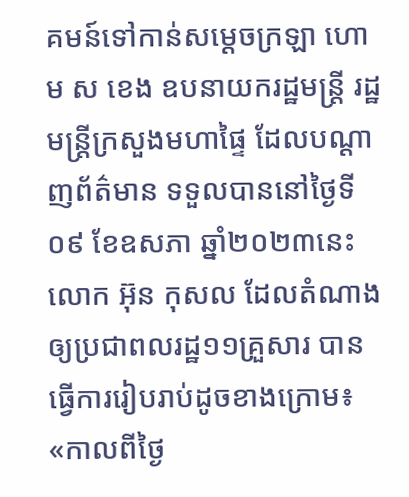គមន៍ទៅកាន់សម្ដេចក្រឡា ហោម ស ខេង ឧបនាយករដ្ឋមន្ដ្រី រដ្ឋមន្ដ្រីក្រសួងមហាផ្ទៃ ដែលបណ្ដាញព័ត៌មាន ទទួលបាននៅថ្ងៃទី០៩ ខែឧសភា ឆ្នាំ២០២៣នេះ លោក អ៊ុន កុសល ដែលតំណាងឲ្យប្រជាពលរដ្ឋ១១គ្រួសារ បានធ្វើការរៀបរាប់ដូចខាងក្រោម៖
«កាលពីថ្ងៃ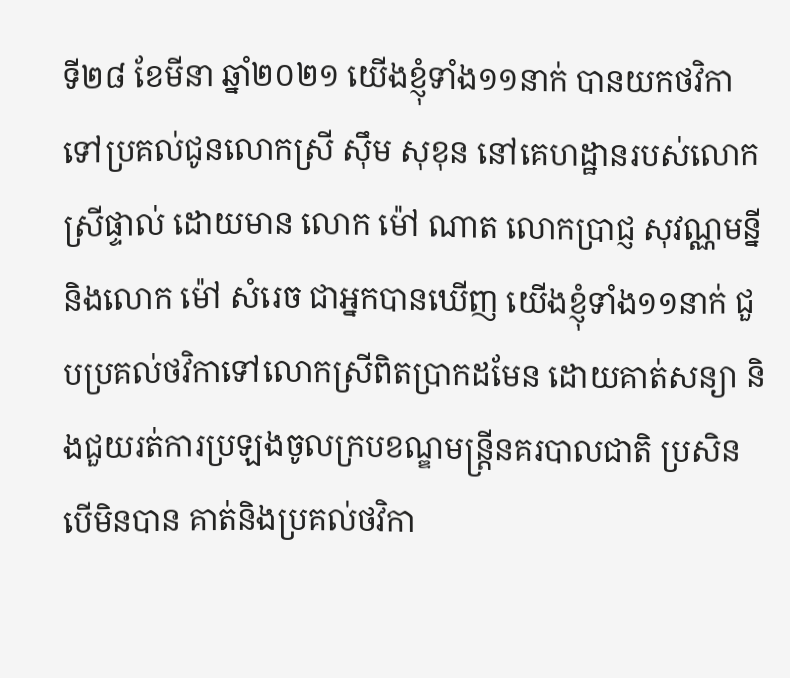ទី២៨ ខែមីនា ឆ្នាំ២០២១ យើងខ្ញុំទាំង១១នាក់ បានយកថវិកាទៅប្រគល់ជូនលោកស្រី ស៊ឹម សុខុន នៅគេហដ្ឋានរបស់លោកស្រីផ្ទាល់ ដោយមាន លោក ម៉ៅ ណាត លោកប្រាជ្ញ សុវណ្ណមន្នី និងលោក ម៉ៅ សំរេច ជាអ្នកបានឃើញ យើងខ្ញុំទាំង១១នាក់ ជួបប្រគល់ថវិកាទៅលោកស្រីពិតប្រាកដមែន ដោយគាត់សន្យា និងជួយរត់ការប្រឡងចូលក្របខណ្ឌមន្ត្រីនគរបាលជាតិ ប្រសិនបើមិនបាន គាត់និងប្រគល់ថវិកា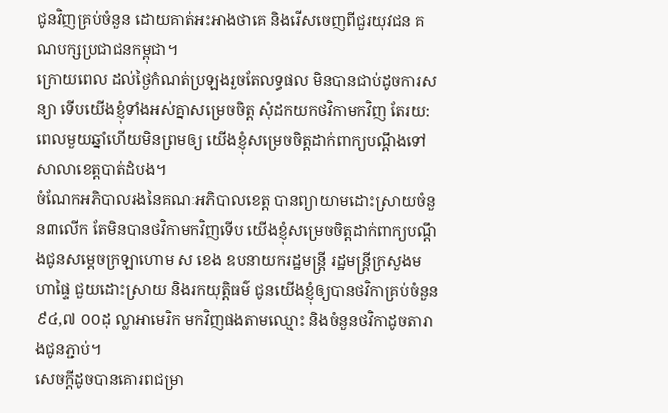ជូនវិញគ្រប់ចំនួន ដោយគាត់អះអាងថាគេ និងរើសចេញពីជួរយុវជន គណបក្សប្រជាជនកម្ពុជា។
ក្រោយពេល ដល់ថ្ងៃកំណត់ប្រឡងរួចតែលទ្ធផល មិនបានជាប់ដូចការសន្យា ទើបយើងខ្ញុំទាំងអស់គ្នាសម្រេចចិត្ត សុំដកយកថវិកាមកវិញ តែរយ:ពេលមួយឆ្នាំហើយមិនព្រមឲ្យ យើងខ្ញុំសម្រេចចិត្តដាក់ពាក្យបណ្តឹងទៅ សាលាខេត្តបាត់ដំបង។
ចំណែកអភិបាលរងនៃគណៈអភិបាលខេត្ត បានព្យាយាមដោះស្រាយចំនួន៣លើក តែមិនបានថវិកាមកវិញទើប យើងខ្ញុំសម្រេចចិត្តដាក់ពាក្យបណ្តឹងជូនសម្ដេចក្រឡាហោម ស ខេង ឧបនាយករដ្ឋមន្ត្រី រដ្ឋមន្ត្រីក្រសួងមហាផ្ទៃ ជួយដោះស្រាយ និងរកយុត្តិធម៌ ជូនយើងខ្ញុំឲ្យបានថវិកាគ្រប់ចំនួន៩៤,៧ ០០ដុ ល្លាអាមេរិក មកវិញផងតាមឈ្មោះ និងចំនួនថវិកាដូចតារាងជូនភ្ជាប់។
សេចក្ដីដូចបានគោរពជម្រា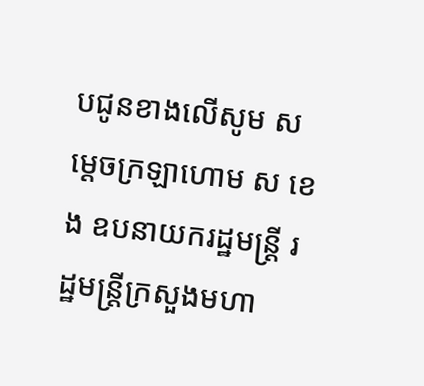បជូនខាងលើសូម សម្ដេចក្រឡាហោម ស ខេង ឧបនាយករដ្ឋមន្ត្រី រដ្ឋមន្ដ្រីក្រសួងមហា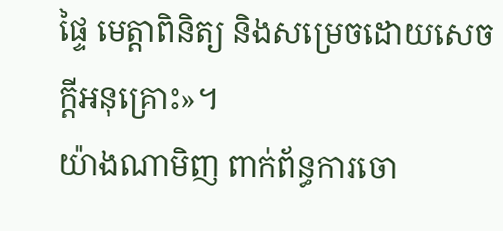ផ្ទៃ មេត្តាពិនិត្យ និងសម្រេចដោយសេចក្ដីអនុគ្រោះ»។
យ៉ាងណាមិញ ពាក់ព័ន្ធការចោ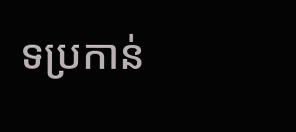ទប្រកាន់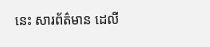នេះ សារព័ត៌មាន ដេលី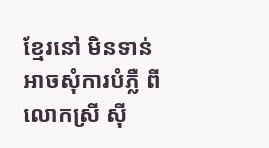ខ្មែរនៅ មិនទាន់អាចសុំការបំភ្លឺ ពីលោកស្រី ស៊ី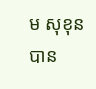ម សុខុន បាន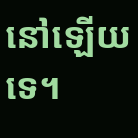នៅឡើយទេ។